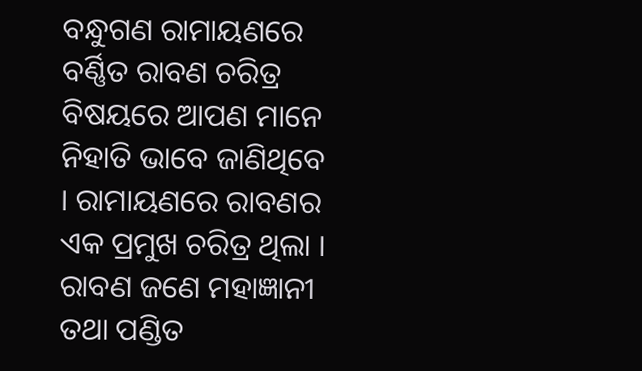ବନ୍ଧୁଗଣ ରାମାୟଣରେ ବର୍ଣ୍ଣିତ ରାବଣ ଚରିତ୍ର ବିଷୟରେ ଆପଣ ମାନେ ନିହାତି ଭାବେ ଜାଣିଥିବେ । ରାମାୟଣରେ ରାବଣର ଏକ ପ୍ରମୁଖ ଚରିତ୍ର ଥିଲା । ରାବଣ ଜଣେ ମହାଜ୍ଞାନୀ ତଥା ପଣ୍ଡିତ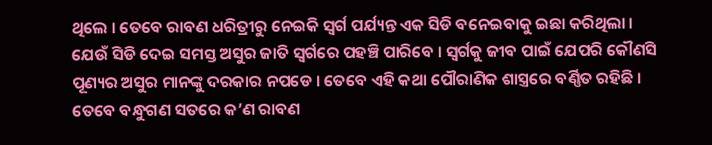ଥିଲେ । ତେବେ ରାବଣ ଧରିତ୍ରୀରୁ ନେଇକି ସ୍ଵର୍ଗ ପର୍ଯ୍ୟନ୍ତ ଏକ ସିଡି ବନେଇବାକୁ ଇଛା କରିଥିଲା । ଯେଉଁ ସିଡି ଦେଇ ସମସ୍ତ ଅସୁର ଜାତି ସ୍ଵର୍ଗରେ ପହଞ୍ଚି ପାରିବେ । ସ୍ଵର୍ଗକୁ ଜୀବ ପାଇଁ ଯେପରି କୌଣସି ପୂଣ୍ୟର ଅସୁର ମାନଙ୍କୁ ଦରକାର ନପଡେ । ତେବେ ଏହି କଥା ପୌରାଣିକ ଶାସ୍ତ୍ରରେ ବର୍ଣ୍ଣିତ ରହିଛି ।
ତେବେ ବନ୍ଧୁଗଣ ସତରେ କ’ଣ ରାବଣ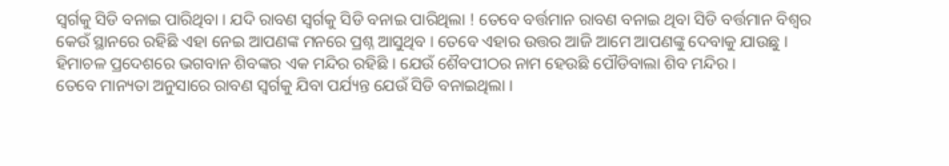ସ୍ଵର୍ଗକୁ ସିଡି ବନାଇ ପାରିଥିବା । ଯଦି ରାବଣ ସ୍ଵର୍ଗକୁ ସିଡି ବନାଇ ପାରିଥିଲା ! ତେବେ ବର୍ତ୍ତମାନ ରାବଣ ବନାଇ ଥିବା ସିଡି ବର୍ତ୍ତମାନ ବିଶ୍ଵର କେଉଁ ସ୍ଥାନରେ ରହିଛି ଏହା ନେଇ ଆପଣଙ୍କ ମନରେ ପ୍ରଶ୍ନ ଆସୁଥିବ । ତେବେ ଏହାର ଉତ୍ତର ଆଜି ଆମେ ଆପଣଙ୍କୁ ଦେବାକୁ ଯାଉଛୁ । ହିମାଚଳ ପ୍ରଦେଶରେ ଭଗବାନ ଶିବଙ୍କର ଏକ ମନ୍ଦିର ରହିଛି । ଯେଉଁ ଶୈବପୀଠର ନାମ ହେଉଛି ପୌଡିବାଲା ଶିବ ମନ୍ଦିର ।
ତେବେ ମାନ୍ୟତା ଅନୁସାରେ ରାବଣ ସ୍ଵର୍ଗକୁ ଯିବା ପର୍ଯ୍ୟନ୍ତ ଯେଉଁ ସିଡି ବନାଇଥିଲା ।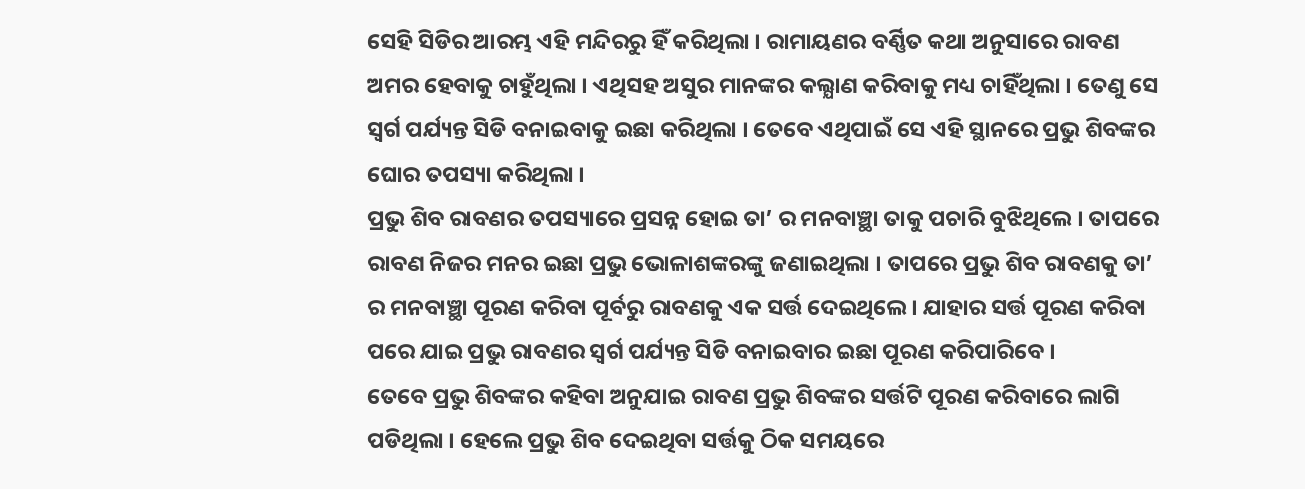ସେହି ସିଡିର ଆରମ୍ଭ ଏହି ମନ୍ଦିରରୁ ହିଁ କରିଥିଲା । ରାମାୟଣର ବର୍ଣ୍ଣିତ କଥା ଅନୁସାରେ ରାବଣ ଅମର ହେବାକୁ ଚାହୁଁଥିଲା । ଏଥିସହ ଅସୁର ମାନଙ୍କର କଲ୍ଯାଣ କରିବାକୁ ମଧ୍ୟ ଚାହିଁଥିଲା । ତେଣୁ ସେ ସ୍ଵର୍ଗ ପର୍ଯ୍ୟନ୍ତ ସିଡି ବନାଇବାକୁ ଇଛା କରିଥିଲା । ତେବେ ଏଥିପାଇଁ ସେ ଏହି ସ୍ଥାନରେ ପ୍ରଭୁ ଶିବଙ୍କର ଘୋର ତପସ୍ୟା କରିଥିଲା ।
ପ୍ରଭୁ ଶିବ ରାବଣର ତପସ୍ୟାରେ ପ୍ରସନ୍ନ ହୋଇ ତା’ ର ମନବାଞ୍ଛା ତାକୁ ପଚାରି ବୁଝିଥିଲେ । ତାପରେ ରାବଣ ନିଜର ମନର ଇଛା ପ୍ରଭୁ ଭୋଳାଶଙ୍କରଙ୍କୁ ଜଣାଇଥିଲା । ତାପରେ ପ୍ରଭୁ ଶିବ ରାବଣକୁ ତା’ ର ମନବାଞ୍ଛା ପୂରଣ କରିବା ପୂର୍ବରୁ ରାବଣକୁ ଏକ ସର୍ତ୍ତ ଦେଇଥିଲେ । ଯାହାର ସର୍ତ୍ତ ପୂରଣ କରିବା ପରେ ଯାଇ ପ୍ରଭୁ ରାବଣର ସ୍ଵର୍ଗ ପର୍ଯ୍ୟନ୍ତ ସିଡି ବନାଇବାର ଇଛା ପୂରଣ କରିପାରିବେ ।
ତେବେ ପ୍ରଭୁ ଶିବଙ୍କର କହିବା ଅନୁଯାଇ ରାବଣ ପ୍ରଭୁ ଶିବଙ୍କର ସର୍ତ୍ତଟି ପୂରଣ କରିବାରେ ଲାଗି ପଡିଥିଲା । ହେଲେ ପ୍ରଭୁ ଶିବ ଦେଇଥିବା ସର୍ତ୍ତକୁ ଠିକ ସମୟରେ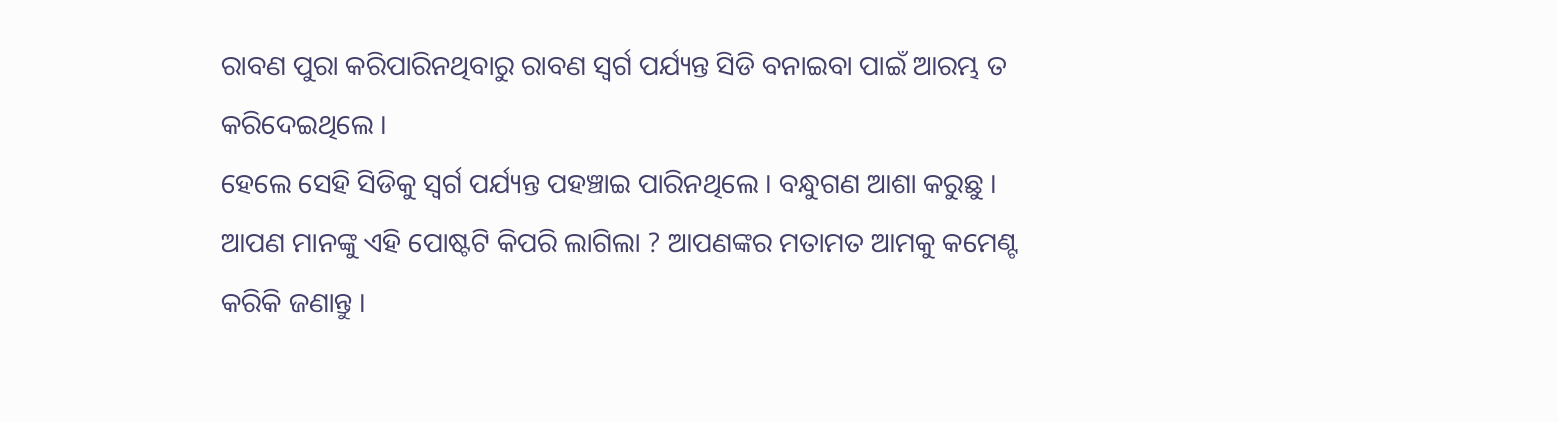ରାବଣ ପୁରା କରିପାରିନଥିବାରୁ ରାବଣ ସ୍ଵର୍ଗ ପର୍ଯ୍ୟନ୍ତ ସିଡି ବନାଇବା ପାଇଁ ଆରମ୍ଭ ତ କରିଦେଇଥିଲେ ।
ହେଲେ ସେହି ସିଡିକୁ ସ୍ଵର୍ଗ ପର୍ଯ୍ୟନ୍ତ ପହଞ୍ଚାଇ ପାରିନଥିଲେ । ବନ୍ଧୁଗଣ ଆଶା କରୁଛୁ । ଆପଣ ମାନଙ୍କୁ ଏହି ପୋଷ୍ଟଟି କିପରି ଲାଗିଲା ? ଆପଣଙ୍କର ମତାମତ ଆମକୁ କମେଣ୍ଟ କରିକି ଜଣାନ୍ତୁ ।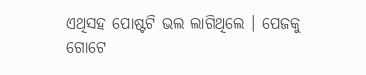ଏଥିସହ ପୋଷ୍ଟଟି ଭଲ ଲାଗିଥିଲେ । ପେଜକୁ ଗୋଟେ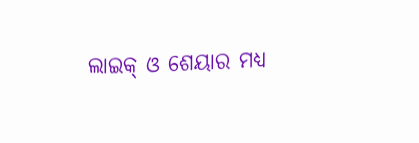ଲାଇକ୍ ଓ ଶେୟାର ମଧ୍ୟ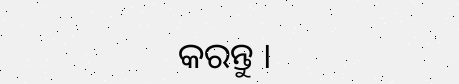କରନ୍ତୁ ।